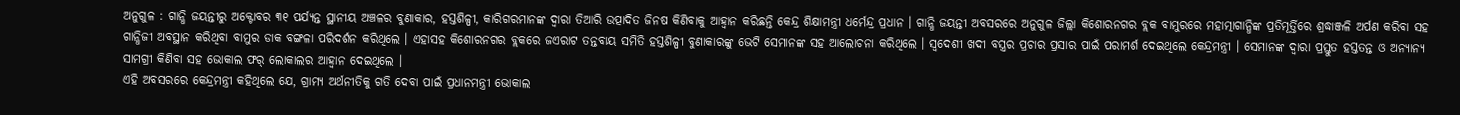ଅନୁଗୁଳ : ଗାନ୍ଧି ଜୟନ୍ତୀରୁ ଅକ୍ଟୋବର ୩୧ ପର୍ଯ୍ୟନ୍ତ ସ୍ଥାନୀୟ ଅଞ୍ଚଳର ବୁଣାକାର, ହସ୍ତଶିଳ୍ପୀ, କାରିଗରମାନଙ୍କ ଦ୍ବାରା ତିଆରି ଉତ୍ପାଦିତ ଜିନଷ କିଣିବାକୁ ଆହ୍ବାନ କରିଛନ୍ତି କେନ୍ଦ୍ର ଶିକ୍ଷାମନ୍ତ୍ରୀ ଧର୍ମେନ୍ଦ୍ର ପ୍ରଧାନ । ଗାନ୍ଧି ଜୟନ୍ତୀ ଅବସରରେ ଅନୁଗୁଳ ଜିଲ୍ଲା କିଶୋରନଗର ବ୍ଲକ ବାମୁରରେ ମହାତ୍ମାଗାନ୍ଧିଙ୍କ ପ୍ରତିମୂର୍ତ୍ତିରେ ଶ୍ରଦ୍ଧାଞ୍ଜଳି ଅର୍ପଣ କରିବା ସହ ଗାନ୍ଧିଜୀ ଅବସ୍ଥାନ କରିଥିବା ବାମୁର ଡାକ ବଙ୍ଗଳା ପରିଦର୍ଶନ କରିଥିଲେ । ଏହାସହ କିଶୋରନଗର ବ୍ଲକରେ ଜଏରାଟ ତନ୍ତବାୟ ସମିତି ହସ୍ତଶିଳ୍ପୀ ବୁଣାକାରଙ୍କୁ ଭେଟି ସେମାନଙ୍କ ସହ ଆଲୋଚନା କରିଥିଲେ । ସ୍ବଦେଶୀ ଖଦୀ ବସ୍ତ୍ରର ପ୍ରଚାର ପ୍ରସାର ପାଇଁ ପରାମର୍ଶ ଦେଇଥିଲେ କେନ୍ଦ୍ରମନ୍ତ୍ରୀ । ସେମାନଙ୍କ ଦ୍ବାରା ପ୍ରସ୍ତୁତ ହସ୍ତତନ୍ତ ଓ ଅନ୍ୟାନ୍ୟ ସାମଗ୍ରୀ କିଣିବା ସହ ଭୋକାଲ ଫର୍ ଲୋକାଲର ଆହ୍ବାନ ଦେଇଥିଲେ ।
ଏହି ଅବସରରେ କେନ୍ଦ୍ରମନ୍ତ୍ରୀ କହିଥିଲେ ଯେ, ଗ୍ରାମ୍ୟ ଅର୍ଥନୀତିକୁ ଗତି ଦେବା ପାଇଁ ପ୍ରଧାନମନ୍ତ୍ରୀ ଭୋକାଲ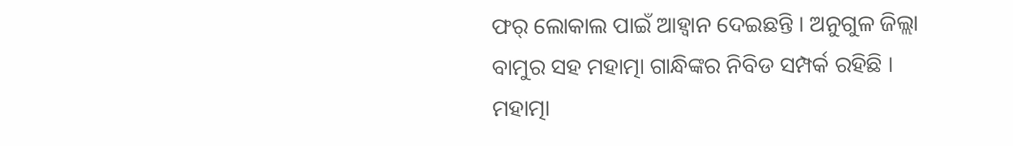ଫର୍ ଲୋକାଲ ପାଇଁ ଆହ୍ବାନ ଦେଇଛନ୍ତି । ଅନୁଗୁଳ ଜିଲ୍ଲା ବାମୁର ସହ ମହାତ୍ମା ଗାନ୍ଧିଙ୍କର ନିବିଡ ସମ୍ପର୍କ ରହିଛି । ମହାତ୍ମା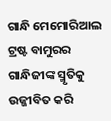ଗାନ୍ଧି ମେମୋରିଆଲ ଟ୍ରଷ୍ଟ ବାମୁରର ଗାନ୍ଧିଜୀଙ୍କ ସ୍ମୃତିକୁ ଉଜ୍ଜୀବିତ କରି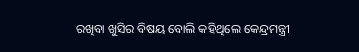ରଖିବା ଖୁସିର ବିଷୟ ବୋଲି କହିଥିଲେ କେନ୍ଦ୍ରମନ୍ତ୍ରୀ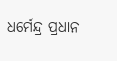ଧର୍ମେନ୍ଦ୍ର ପ୍ରଧାନ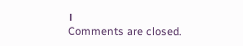।
Comments are closed.